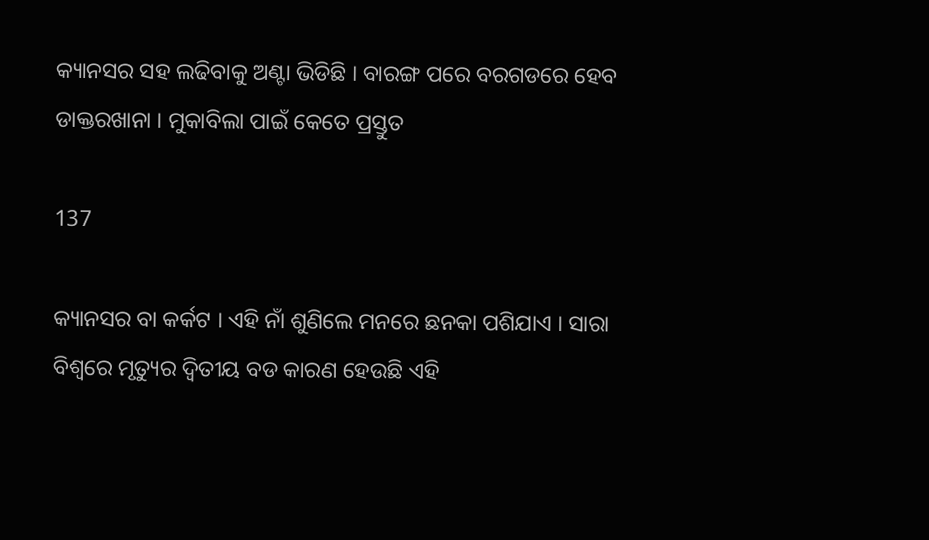କ୍ୟାନସର ସହ ଲଢିବାକୁ ଅଣ୍ଟା ଭିଡିଛି । ବାରଙ୍ଗ ପରେ ବରଗଡରେ ହେବ ଡାକ୍ତରଖାନା । ମୁକାବିଲା ପାଇଁ କେତେ ପ୍ରସ୍ତୁତ

137

କ୍ୟାନସର ବା କର୍କଟ । ଏହି ନାଁ ଶୁଣିଲେ ମନରେ ଛନକା ପଶିଯାଏ । ସାରା ବିଶ୍ୱରେ ମୃତ୍ୟୁର ଦ୍ୱିତୀୟ ବଡ କାରଣ ହେଉଛି ଏହି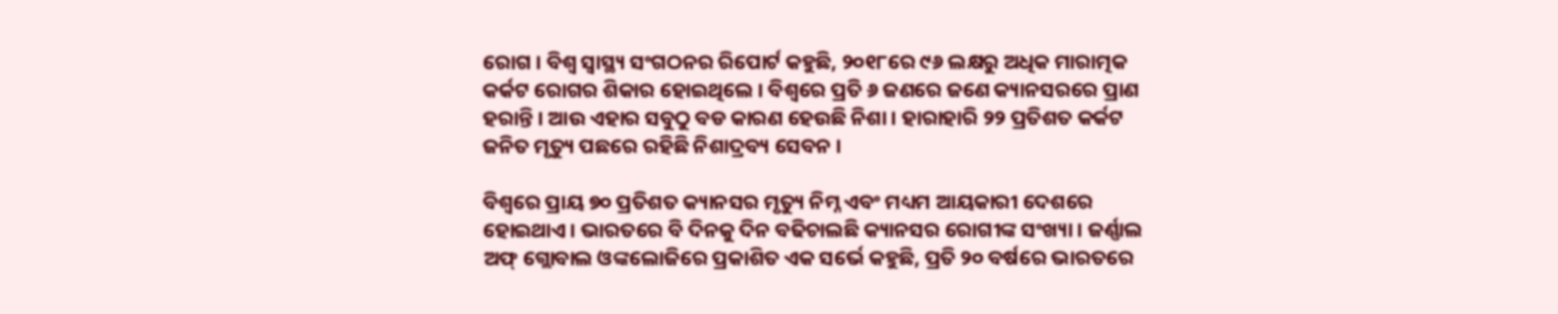ରୋଗ । ବିଶ୍ୱ ସ୍ୱାସ୍ଥ୍ୟ ସଂଗଠନର ରିପୋର୍ଟ କହୁଛି, ୨୦୧୮ରେ ୯୬ ଲକ୍ଷରୁ ଅଧିକ ମାରାତ୍ମକ କର୍କଟ ରୋଗର ଶିକାର ହୋଇଥିଲେ । ବିଶ୍ୱରେ ପ୍ରତି ୬ ଜଣରେ ଜଣେ କ୍ୟାନସରରେ ପ୍ରାଣ ହରାନ୍ତି । ଆଉ ଏହାର ସବୁଠୁ ବଡ କାରଣ ହେଉଛି ନିଶା । ହାରାହାରି ୨୨ ପ୍ରତିଶତ କର୍କଟ ଜନିତ ମୃତ୍ୟୁ ପଛରେ ରହିଛି ନିଶାଦ୍ରବ୍ୟ ସେବନ ।

ବିଶ୍ୱରେ ପ୍ରାୟ ୭୦ ପ୍ରତିଶତ କ୍ୟାନସର ମୃତ୍ୟୁ ନିମ୍ନ ଏବଂ ମଧ୍ୟମ ଆୟକାରୀ ଦେଶରେ ହୋଇଥାଏ । ଭାରତରେ ବି ଦିନକୁ ଦିନ ବଢିଚାଲଛି କ୍ୟାନସର ରୋଗୀଙ୍କ ସଂଖ୍ୟା । ଜର୍ଣ୍ଣାଲ ଅଫ୍ ଗ୍ଲୋବାଲ ଓଙ୍କଲୋଜିରେ ପ୍ରକାଶିତ ଏକ ସର୍ଭେ କହୁଛି, ପ୍ରତି ୨୦ ବର୍ଷରେ ଭାରତରେ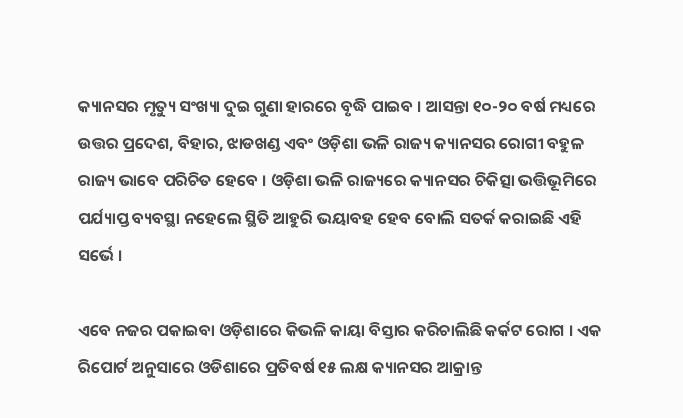କ୍ୟାନସର ମୃତ୍ୟୁ ସଂଖ୍ୟା ଦୁଇ ଗୁଣା ହାରରେ ବୃଦ୍ଧି ପାଇବ । ଆସନ୍ତା ୧୦-୨୦ ବର୍ଷ ମଧ୍ୟରେ ଉତ୍ତର ପ୍ରଦେଶ, ବିହାର, ଝାଡଖଣ୍ଡ ଏବଂ ଓଡ଼ିଶା ଭଳି ରାଜ୍ୟ କ୍ୟାନସର ରୋଗୀ ବହୁଳ ରାଜ୍ୟ ଭାବେ ପରିଚିତ ହେବେ । ଓଡ଼ିଶା ଭଳି ରାଜ୍ୟରେ କ୍ୟାନସର ଚିକିତ୍ସା ଭତ୍ତିଭୂମିରେ ପର୍ଯ୍ୟାପ୍ତ ବ୍ୟବସ୍ଥା ନହେଲେ ସ୍ଥିତି ଆହୁରି ଭୟାବହ ହେବ ବୋଲି ସତର୍କ କରାଇଛି ଏହି ସର୍ଭେ ।

ଏବେ ନଜର ପକାଇବା ଓଡ଼ିଶାରେ କିଭଳି କାୟା ବିସ୍ତାର କରିଚାଲିଛି କର୍କଟ ରୋଗ । ଏକ ରିପୋର୍ଟ ଅନୁସାରେ ଓଡିଶାରେ ପ୍ରତିବର୍ଷ ୧୫ ଲକ୍ଷ କ୍ୟାନସର ଆକ୍ରାନ୍ତ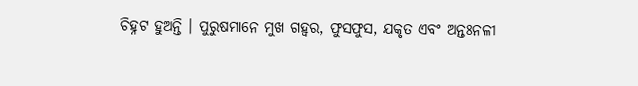ଚିହ୍ନଟ ହୁଅନ୍ତି । ପୁରୁଷମାନେ ମୁଖ ଗହ୍ୱର, ଫୁସଫୁସ, ଯକୃତ ଏବଂ ଅନ୍ତଃନଳୀ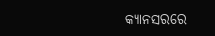କ୍ୟାନସରରେ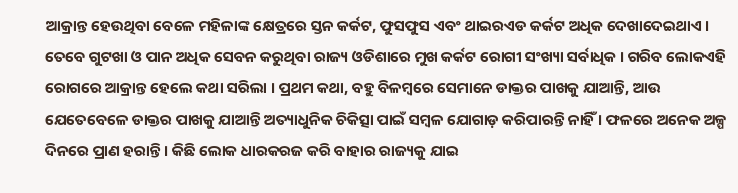ଆକ୍ରାନ୍ତ ହେଉଥିବା ବେଳେ ମହିଳାଙ୍କ କ୍ଷେତ୍ରରେ ସ୍ତନ କର୍କଟ, ଫୁସଫୁସ ଏବଂ ଥାଇରଏଡ କର୍କଟ ଅଧିକ ଦେଖାଦେଇଥାଏ । ତେବେ ଗୁଟଖା ଓ ପାନ ଅଧିକ ସେବନ କରୁଥିବା ରାଜ୍ୟ ଓଡିଶାରେ ମୁଖ କର୍କଟ ରୋଗୀ ସଂଖ୍ୟା ସର୍ବାଧିକ । ଗରିବ ଲୋକଏହି ରୋଗରେ ଆକ୍ରାନ୍ତ ହେଲେ କଥା ସରିଲା । ପ୍ରଥମ କଥା, ବହୁ ବିଳମ୍ବରେ ସେମାନେ ଡାକ୍ତର ପାଖକୁ ଯାଆନ୍ତି, ଆଉ ଯେତେବେଳେ ଡାକ୍ତର ପାଖକୁ ଯାଆନ୍ତି ଅତ୍ୟାଧୁନିକ ଚିକିତ୍ସା ପାଇଁ ସମ୍ବଳ ଯୋଗାଡ଼ କରିପାରନ୍ତି ନାହିଁ । ଫଳରେ ଅନେକ ଅଳ୍ପ ଦିନରେ ପ୍ରାଣ ହରାନ୍ତି । କିଛି ଲୋକ ଧାରକରଜ କରି ବାହାର ରାଜ୍ୟକୁ ଯାଇ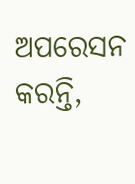ଅପରେସନ କରନ୍ତି,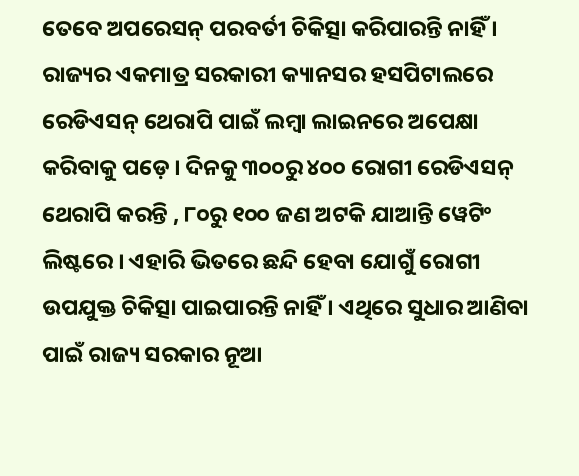ତେବେ ଅପରେସନ୍ ପରବର୍ତୀ ଚିକିତ୍ସା କରିପାରନ୍ତି ନାହିଁ । ରାଜ୍ୟର ଏକମାତ୍ର ସରକାରୀ କ୍ୟାନସର ହସପିଟାଲରେ ରେଡିଏସନ୍ ଥେରାପି ପାଇଁ ଲମ୍ବା ଲାଇନରେ ଅପେକ୍ଷା କରିବାକୁ ପଡ଼େ । ଦିନକୁ ୩୦୦ରୁ ୪୦୦ ରୋଗୀ ରେଡିଏସନ୍ ଥେରାପି କରନ୍ତି , ୮୦ରୁ ୧୦୦ ଜଣ ଅଟକି ଯାଆନ୍ତି ୱେଟିଂ ଲିଷ୍ଟରେ । ଏହାରି ଭିତରେ ଛନ୍ଦି ହେବା ଯୋଗୁଁ ରୋଗୀ ଉପଯୁକ୍ତ ଚିକିତ୍ସା ପାଇପାରନ୍ତି ନାହିଁ । ଏଥିରେ ସୁଧାର ଆଣିବା ପାଇଁ ରାଜ୍ୟ ସରକାର ନୂଆ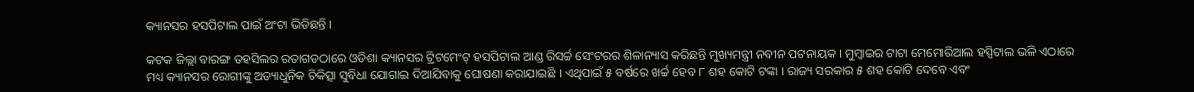କ୍ୟାନସର ହସପିଟାଲ ପାଇଁ ଅଂଟା ଭିଡିଛନ୍ତି ।

କଟକ ଜିଲ୍ଲା ବାରଙ୍ଗ ତହସିଲର ରତାଗଡଠାରେ ଓଡିଶା କ୍ୟାନସର ଟ୍ରିଟମେଂଟ୍ ହସପିଟାଲ ଆଣ୍ଡ ରିସର୍ଚ୍ଚ ସେଂଟରର ଶିଳାନ୍ୟାସ କରିଛନ୍ତି ମୁଖ୍ୟମନ୍ତ୍ରୀ ନବୀନ ପଟନାୟକ । ମୁମ୍ବାଇର ଟାଟା ମେମୋରିଆଲ ହସ୍ପିଟାଲ ଭଳି ଏଠାରେ ମଧ୍ୟ କ୍ୟାନସର ରୋଗୀଙ୍କୁ ଅତ୍ୟାଧୁନିକ ଚିକିତ୍ସା ସୁବିଧା ଯୋଗାଇ ଦିଆଯିବାକୁ ଘୋଷଣା କରାଯାଇଛି । ଏଥିପାଇଁ ୫ ବର୍ଷରେ ଖର୍ଚ୍ଚ ହେବ ୮ ଶହ କୋଟି ଟଙ୍କା । ରାଜ୍ୟ ସରକାର ୫ ଶହ କୋଟି ଦେବେ ଏବଂ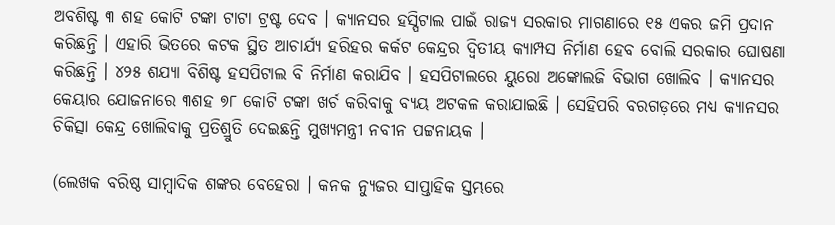ଅବଶିଷ୍ଟ ୩ ଶହ କୋଟି ଟଙ୍କା ଟାଟା ଟ୍ରଷ୍ଟ ଦେବ । କ୍ୟାନସର ହସ୍ପିଟାଲ ପାଇଁ ରାଜ୍ୟ ସରକାର ମାଗଣାରେ ୧୫ ଏକର ଜମି ପ୍ରଦାନ କରିଛନ୍ତି । ଏହାରି ଭିତରେ କଟକ ସ୍ଥିତ ଆଚାର୍ଯ୍ୟ ହରିହର କର୍କଟ କେନ୍ଦ୍ରର ଦ୍ୱିତୀୟ କ୍ୟାମ୍ପସ ନିର୍ମାଣ ହେବ ବୋଲି ସରକାର ଘୋଷଣା କରିଛନ୍ତି । ୪୨୫ ଶଯ୍ୟା ବିଶିଷ୍ଟ ହସପିଟାଲ ବି ନିର୍ମାଣ କରାଯିବ । ହସପିଟାଲରେ ୟୁରୋ ଅଙ୍କୋଲଜି ବିଭାଗ ଖୋଲିବ । କ୍ୟାନସର କେୟାର ଯୋଜନାରେ ୩ଶହ ୭୮ କୋଟି ଟଙ୍କା ଖର୍ଚ କରିବାକୁ ବ୍ୟୟ ଅଟକଳ କରାଯାଇଛି । ସେହିପରି ବରଗଡ଼ରେ ମଧ୍ୟ କ୍ୟାନସର ଚିକିତ୍ସା କେନ୍ଦ୍ର ଖୋଲିବାକୁ ପ୍ରତିଶ୍ରୁତି ଦେଇଛନ୍ତି ମୁଖ୍ୟମନ୍ତ୍ରୀ ନବୀନ ପଟ୍ଟନାୟକ ।

(ଲେଖକ ବରିଷ୍ଠ ସାମ୍ବାଦିକ ଶଙ୍କର ବେହେରା । କନକ ନ୍ୟୁଜର ସାପ୍ତାହିକ ସ୍ତମ୍ଭରେ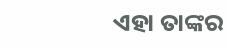ଏହା ତାଙ୍କର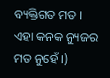ବ୍ୟକ୍ତିଗତ ମତ । ଏହା କନକ ନ୍ୟୁଜର ମତ ନୁହେଁ ।)